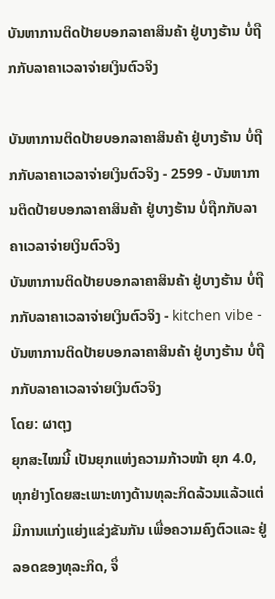ບັນຫາການຕິດປ້າຍບອກລາຄາສິນຄ້າ ຢູ່ບາງຮ້ານ ບໍ່ຖືກກັບລາຄາເວລາຈ່າຍເງິນຕົວຈິງ

ບັນຫາການຕິດປ້າຍບອກລາຄາສິນຄ້າ ຢູ່ບາງຮ້ານ ບໍ່ຖືກກັບລາຄາເວລາຈ່າຍເງິນຕົວຈິງ - 2599 - ບັນຫາການຕິດປ້າຍບອກລາຄາສິນຄ້າ ຢູ່ບາງຮ້ານ ບໍ່ຖືກກັບລາຄາເວລາຈ່າຍເງິນຕົວຈິງ
ບັນຫາການຕິດປ້າຍບອກລາຄາສິນຄ້າ ຢູ່ບາງຮ້ານ ບໍ່ຖືກກັບລາຄາເວລາຈ່າຍເງິນຕົວຈິງ - kitchen vibe - ບັນຫາການຕິດປ້າຍບອກລາຄາສິນຄ້າ ຢູ່ບາງຮ້ານ ບໍ່ຖືກກັບລາຄາເວລາຈ່າຍເງິນຕົວຈິງ
ໂດຍ: ຜາຕຸງ
ຍຸກສະໄໝນີ້ ເປັນຍຸກແຫ່ງຄວາມກ້າວໜ້າ ຍຸກ 4.0, ທຸກຢ່າງໂດຍສະເພາະທາງດ້ານທຸລະກິດລ້ວນແລ້ວແຕ່ມີການແກ່ງແຍ່ງແຂ່ງຂັນກັນ ເພື່ອຄວາມຄົງຕົວແລະ ຢູ່ລອດຂອງທຸລະກິດ, ຈຶ່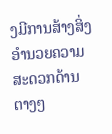ງມີການສ້າງສິ່ງອຳນວຍຄວາມສະດວກດ້ານຕາງໆ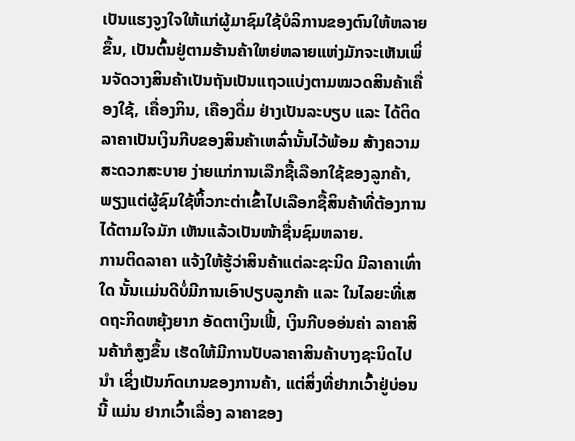ເປັນແຮງຈູງໃຈໃຫ້ແກ່ຜູ້ມາຊົມໃຊ້ບໍລິການຂອງຕົນໃຫ້ຫລາຍຂຶ້ນ, ເປັນຕົ້ນຢູ່ຕາມຮ້ານຄ້າໃຫຍ່ຫລາຍແຫ່ງມັກຈະເຫັນເພິ່ນຈັດວາງສິນຄ້າເປັນຖັນເປັນແຖວແບ່ງຕາມໝວດສິນຄ້າເຄື່ອງໃຊ້, ເຄື່ອງກິນ, ເຄືອງດື່ມ ຢ່າງເປັນລະບຽບ ແລະ ໄດ້ຕິດລາຄາເປັນເງິນກີບຂອງສິນຄ້າເຫລົ່ານັ້ນໄວ້ພ້ອມ ສ້າງຄວາມສະດວກສະບາຍ ງ່າຍແກ່ການເລືກຊື້ເລືອກໃຊ້ຂອງລູກຄ້າ, ພຽງແຕ່ຜູ້ຊົມໃຊ້ຫິ້ວກະຕ່າເຂົ້າໄປເລືອກຊື້ສິນຄ້າທີ່ຕ້ອງການໄດ້ຕາມໃຈມັກ ເຫັນແລ້ວເປັນໜ້າຊື່ນຊົມຫລາຍ.
ການຕິດລາຄາ ແຈ້ງໃຫ້ຮູ້ວ່າສິນຄ້າແຕ່ລະຊະນິດ ມີລາຄາເທົ່າໃດ ນັ້ນເເມ່ນດີບໍ່ມີການເອົາປຽບລູກຄ້າ ແລະ ໃນໄລຍະທີ່ເສດຖະກິດຫຍຸ້ງຍາກ ອັດຕາເງິນເຟີ້, ເງິນກີບອອ່ນຄ່າ ລາຄາສິນຄ້າກໍສູງຂຶ້ນ ເຮັດໃຫ້ມີການປັບລາຄາສິນຄ້າບາງຊະນິດໄປນຳ ເຊິ່ງເປັນກົດເກນຂອງການຄ້າ, ແຕ່ສິ່ງທີ່ຢາກເວົ້າຢູ່ບ່ອນນີ້ ແມ່ນ ຢາກເວົ້າເລື່ອງ ລາຄາຂອງ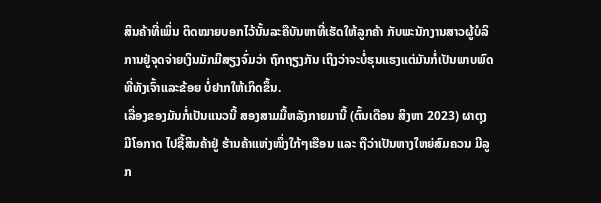ສິນຄ້າທີ່ເພິ່ນ ຕິດໝາຍບອກໄວ້ນັ້ນລະຄືບັນຫາທີ່ເຮັດໃຫ້ລູກຄ້າ ກັບພະນັກງານສາວຜູ້ບໍລິການຢູ່ຈຸດຈ່າຍເງິນມັກມີສຽງຈົ່ມວ່າ ຖົກຖຽງກັນ ເຖິງວ່າຈະບໍ່ຮຸນແຮງແຕ່ມັນກໍ່ເປັນພາບພົດທີ່ທັງເຈົ້າແລະຂ້ອຍ ບໍ່ຢາກໃຫ້ເກິດຂຶ້ນ.
ເລື່ອງຂອງມັນກໍ່ເປັນແນວນີ້ ສອງສາມມື້ຫລັງກາຍມານີ້ (ຕົ້ນເດືອນ ສິງຫາ 2023) ຜາຕຸງ ມີໂອກາດ ໄປຊື້ສິນຄ້າຢູ່ ຮ້ານຄ້າແຫ່ງໜຶ່ງໃກ້ໆເຮືອນ ແລະ ຖືວ່າເປັນຫາງໃຫຍ່ສົມຄວນ ມີລູກ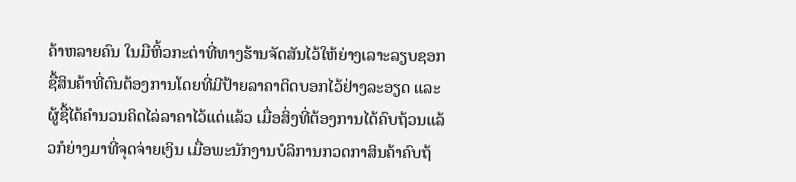ຄ້າຫລາຍຄົນ ໃນມືຫິ້ວກະຕ່າທີ່ທາງຮ້ານຈັດສັນໄວ້ໃຫ້ຍ່າງເລາະລຽບຊອກຊື້ສິນຄ້າທີ່ຕົນຕ້ອງການໂດຍທີ່ມີປ້າຍລາຄາຕິດບອກໄວ້ຢ່າງລະອຽດ ແລະ ຜູ້ຊື້ໄດ້ຄຳນວນຄິດໄລ່ລາຄາໄວ້ແດ່ແລ້ວ ເມື່ອສິ່ງທີ່ຕ້ອງການໄດ້ຄົບຖ້ວນແລ້ວກໍຍ່າງມາທີ່ຈຸດຈ່າຍເງິນ ເມື່ອພະນັກງານບໍລິການກວດກາສິນຄ້າຄົບຖ້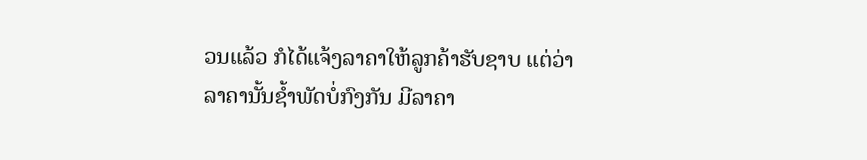ວນແລ້ວ ກໍໄດ້ແຈ້ງລາຄາໃຫ້ລູກຄ້າຮັບຊາບ ແຕ່ວ່າລາຄານັ້ນຊ້ຳພັດບໍ່ກົງກັນ ມີລາຄາ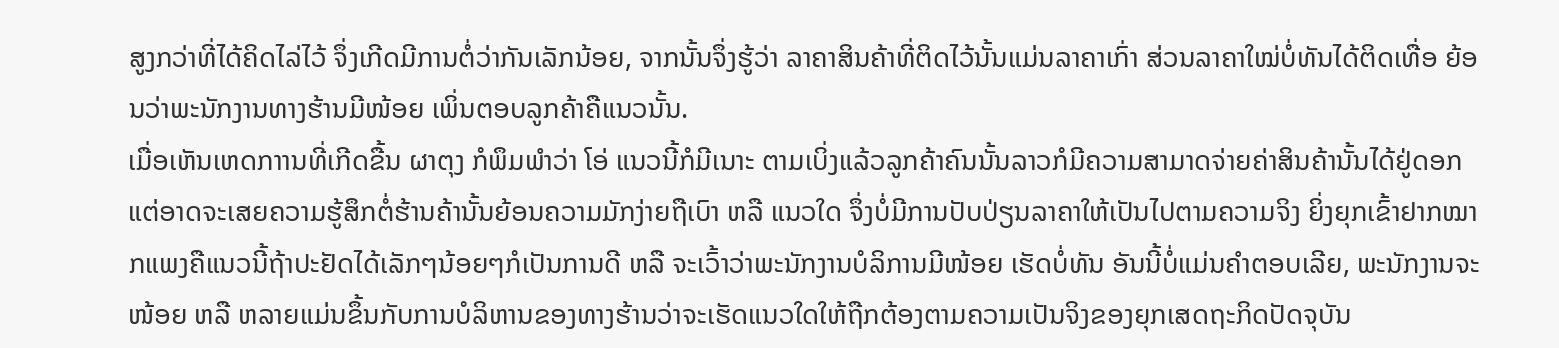ສູງກວ່າທີ່ໄດ້ຄິດໄລ່ໄວ້ ຈຶ່ງເກີດມີການຕໍ່ວ່າກັນເລັກນ້ອຍ, ຈາກນັ້ນຈຶ່ງຮູ້ວ່າ ລາຄາສິນຄ້າທີ່ຕິດໄວ້ນັ້ນແມ່ນລາຄາເກົ່າ ສ່ວນລາຄາໃໝ່ບໍ່ທັນໄດ້ຕິດເທື່ອ ຍ້ອນວ່າພະນັກງານທາງຮ້ານມີໜ້ອຍ ເພິ່ນຕອບລູກຄ້າຄືແນວນັ້ນ.
ເມື່ອເຫັນເຫດກາານທີ່ເກີດຂື້ນ ຜາຕຸງ ກໍພຶມພຳວ່າ ໂອ່ ແນວນີ້ກໍມີເນາະ ຕາມເບິ່ງແລ້ວລູກຄ້າຄົນນັ້ນລາວກໍມີຄວາມສາມາດຈ່າຍຄ່າສິນຄ້ານັ້ນໄດ້ຢູ່ດອກ ແຕ່ອາດຈະເສຍຄວາມຮູ້ສຶກຕໍ່ຮ້ານຄ້ານັ້ນຍ້ອນຄວາມມັກງ່າຍຖືເບົາ ຫລື ແນວໃດ ຈຶ່ງບໍ່ມີການປັບປ່ຽນລາຄາໃຫ້ເປັນໄປຕາມຄວາມຈິງ ຍິ່ງຍຸກເຂົ້າຢາກໝາກແພງຄືແນວນີ້ຖ້າປະຢັດໄດ້ເລັກໆນ້ອຍໆກໍເປັນການດີ ຫລື ຈະເວົ້າວ່າພະນັກງານບໍລິການມີໜ້ອຍ ເຮັດບໍ່ທັນ ອັນນີ້ບໍ່ແມ່ນຄຳຕອບເລີຍ, ພະນັກງານຈະໜ້ອຍ ຫລື ຫລາຍແມ່ນຂຶ້ນກັບການບໍລິຫານຂອງທາງຮ້ານວ່າຈະເຮັດແນວໃດໃຫ້ຖືກຕ້ອງຕາມຄວາມເປັນຈິງຂອງຍຸກເສດຖະກິດປັດຈຸບັນ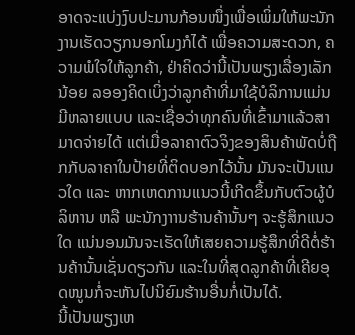ອາດຈະແບ່ງງົບປະມານກ້ອນໜຶ່ງເພື່ອເພິ່ມໃຫ້ພະນັກງານເຮັດວຽກນອກໂມງກໍໄດ້ ເພື່ອຄວາມສະດວກ, ຄວາມພໍໃຈໃຫ້ລູກຄ້າ, ຢ່າຄິດວ່ານີ້ເປັນພຽງເລື່ອງເລັກນ້ອຍ ລອອງຄິດເບິ່ງວ່າລູກຄ້າທີ່ມາໃຊ້ບໍລິການແມ່ນມີຫລາຍແບບ ແລະເຊື່ອວ່າທຸກຄົນທີ່ເຂົ້າມາແລ້ວສາມາດຈ່າຍໄດ້ ແຕ່ເມື່ອລາຄາຕົວຈິງຂອງສິນຄ້າພັດບໍ່ຖືກກັບລາຄາໃນປ້າຍທີ່ຕິດບອກໄວ້ນັ້ນ ມັນຈະເປັນແນວໃດ ແລະ ຫາກເຫດການແນວນີ້ເກີດຂຶ້ນກັບຕົວຜູ້ບໍລິຫານ ຫລື ພະນັກງາານຮ້ານຄ້ານັ້ນໆ ຈະຮູ້ສຶກແນວໃດ ແນ່ນອນມັນຈະເຮັດໃຫ້ເສຍຄວາມຮູ້ສຶກທີ່ດີຕໍ່ຮ້ານຄ້ານັ້ນເຊັ່ນດຽວກັນ ແລະໃນທີ່ສຸດລູກຄ້າທີ່ເຄີຍອຸດໜູນກໍ່ຈະຫັນໄປນິຍົມຮ້ານອື່ນກໍ່ເປັນໄດ້.
ນີ້ເປັນພຽງເຫ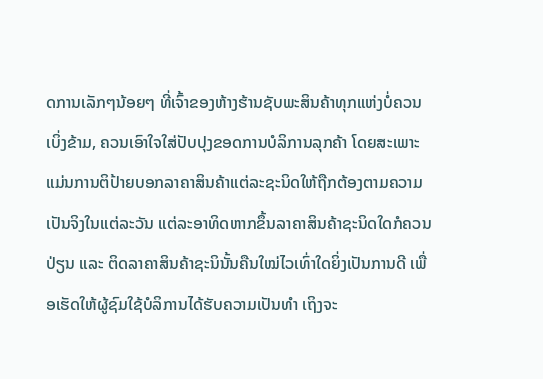ດການເລັກໆນ້ອຍໆ ທີ່ເຈົ້າຂອງຫ້າງຮ້ານຊັບພະສິນຄ້າທຸກແຫ່ງບໍ່ຄວນເບິ່ງຂ້າມ, ຄວນເອົາໃຈໃສ່ປັບປຸງຂອດການບໍລິການລຸກຄ້າ ໂດຍສະເພາະແມ່ນການຕິປ້າຍບອກລາຄາສິນຄ້າແຕ່ລະຊະນິດໃຫ້ຖືກຕ້ອງຕາມຄວາມເປັນຈິງໃນແຕ່ລະວັນ ແຕ່ລະອາທິດຫາກຂຶ້ນລາຄາສິນຄ້າຊະນິດໃດກໍຄວນປ່ຽນ ແລະ ຕິດລາຄາສິນຄ້າຊະນິນັ້ນຄືນໃໝ່ໄວເທົ່າໃດຍິ່ງເປັນການດີ ເພື່ອເຮັດໃຫ້ຜູ້ຊົມໃຊ້ບໍລິການໄດ້ຮັບຄວາມເປັນທຳ ເຖິງຈະ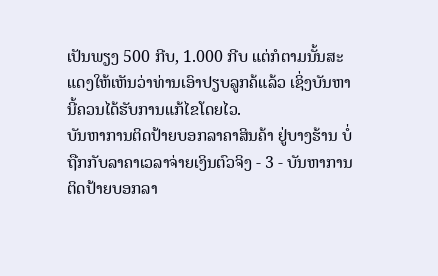ເປັນພຽງ 500 ກີບ, 1.000 ກີບ ແຕ່ກໍຕາມນັ້ນສະແດງໃຫ້ເຫັນວ່າທ່ານເອົາປຽບລູກຄ້ແລ້ວ ເຊິ່ງບັນຫານີ້ຄວນໄດ້ຮັບການແກ້ໄຂໂດຍໄວ.
ບັນຫາການຕິດປ້າຍບອກລາຄາສິນຄ້າ ຢູ່ບາງຮ້ານ ບໍ່ຖືກກັບລາຄາເວລາຈ່າຍເງິນຕົວຈິງ - 3 - ບັນຫາການຕິດປ້າຍບອກລາ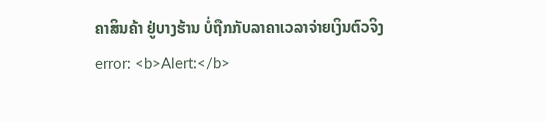ຄາສິນຄ້າ ຢູ່ບາງຮ້ານ ບໍ່ຖືກກັບລາຄາເວລາຈ່າຍເງິນຕົວຈິງ
error: <b>Alert:</b>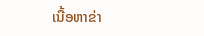ເນື້ອຫາຂ່າ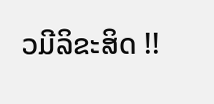ວມີລິຂະສິດ !!